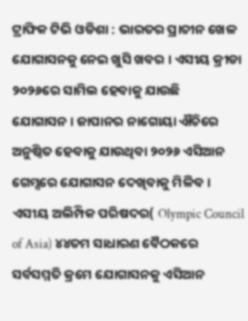ଟ୍ରାଫିକ ଟିଭି ଓଡିଶା : ଭାରତର ପ୍ରାଚୀନ ଖେଳ ଯୋଗାସନକୁ ନେଇ ଖୁସି ଖବର । ଏସୀୟ କ୍ରୀଡା ୨୦୨୬ରେ ସାମିଲ ହେବାକୁ ଯାଉଛି ଯୋଗାସନ। ଜାପାନର ନାଗୋୟା ଐଚିରେ ଅନୁଷ୍ଠିତ ହେବାକୁ ଯାଉଥିବା ୨୦୨୬ ଏସିଆନ ଗେମ୍ସରେ ଯୋଗାସନ ଦେଖିବାକୁ ମିଳିବ । ଏସୀୟ ଅଲିମ୍ପିକ ପରିଷଦର( Olympic Council of Asia) ୪୪ତମ ସାଧାରଣ ବୈଠକରେ ସର୍ବସମ୍ମତି କ୍ରମେ ଯୋଗାସନକୁ ଏସିଆନ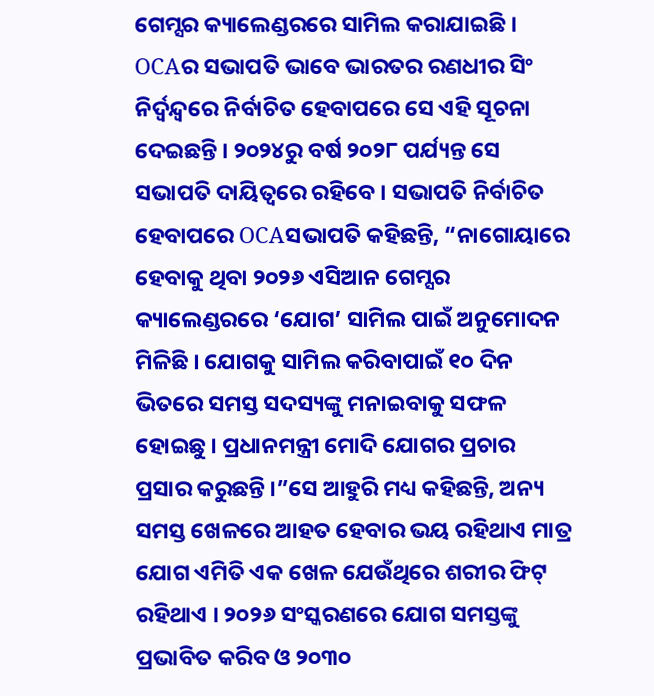ଗେମ୍ସର କ୍ୟାଲେଣ୍ଡରରେ ସାମିଲ କରାଯାଇଛି । OCAର ସଭାପତି ଭାବେ ଭାରତର ରଣଧୀର ସିଂ ନିର୍ଦ୍ୱନ୍ଦ୍ୱରେ ନିର୍ବାଚିତ ହେବାପରେ ସେ ଏହି ସୂଚନା ଦେଇଛନ୍ତି । ୨୦୨୪ରୁ ବର୍ଷ ୨୦୨୮ ପର୍ଯ୍ୟନ୍ତ ସେ ସଭାପତି ଦାୟିତ୍ୱରେ ରହିବେ । ସଭାପତି ନିର୍ବାଚିତ ହେବାପରେ OCAସଭାପତି କହିଛନ୍ତି, “ନାଗୋୟାରେ ହେବାକୁ ଥିବା ୨୦୨୬ ଏସିଆନ ଗେମ୍ସର କ୍ୟାଲେଣ୍ଡରରେ ‘ଯୋଗ’ ସାମିଲ ପାଇଁ ଅନୁମୋଦନ ମିଳିଛି । ଯୋଗକୁ ସାମିଲ କରିବାପାଇଁ ୧୦ ଦିନ ଭିତରେ ସମସ୍ତ ସଦସ୍ୟଙ୍କୁ ମନାଇବାକୁ ସଫଳ ହୋଇଛୁ । ପ୍ରଧାନମନ୍ତ୍ରୀ ମୋଦି ଯୋଗର ପ୍ରଚାର ପ୍ରସାର କରୁଛନ୍ତି ।”ସେ ଆହୁରି ମଧ୍ୟ କହିଛନ୍ତି, ଅନ୍ୟ ସମସ୍ତ ଖେଳରେ ଆହତ ହେବାର ଭୟ ରହିଥାଏ ମାତ୍ର ଯୋଗ ଏମିତି ଏକ ଖେଳ ଯେଉଁଥିରେ ଶରୀର ଫିଟ୍ ରହିଥାଏ । ୨୦୨୬ ସଂସ୍କରଣରେ ଯୋଗ ସମସ୍ତଙ୍କୁ ପ୍ରଭାବିତ କରିବ ଓ ୨୦୩୦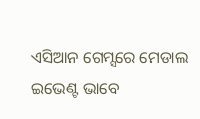ଏସିଆନ ଗେମ୍ସରେ ମେଡାଲ ଇଭେଣ୍ଟ ଭାବେ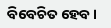ବିବେଚିତ ହେବ ।